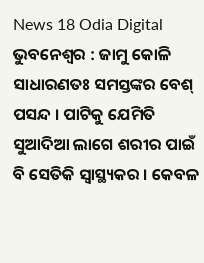News 18 Odia Digital
ଭୁବନେଶ୍ୱର : ଜାମୁ କୋଳି ସାଧାରଣତଃ ସମସ୍ତଙ୍କର ବେଶ୍ ପସନ୍ଦ । ପାଟିକୁ ଯେମିତି ସୁଆଦିଆ ଲାଗେ ଶରୀର ପାଇଁ ବି ସେତିକି ସ୍ୱାସ୍ଥ୍ୟକର । କେବଳ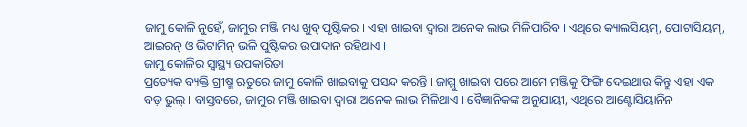ଜାମୁ କୋଳି ନୁହେଁ, ଜାମୁର ମଞ୍ଜି ମଧ୍ୟ ଖୁବ୍ ପୃଷ୍ଟିକର । ଏହା ଖାଇବା ଦ୍ୱାରା ଅନେକ ଲାଭ ମିଳିପାରିବ । ଏଥିରେ କ୍ୟାଲସିୟମ୍, ପୋଟାସିୟମ୍, ଆଇରନ୍ ଓ ଭିଟାମିନ୍ ଭଳି ପୁଷ୍ଟିକର ଉପାଦାନ ରହିଥାଏ ।
ଜାମୁ କୋଳିର ସ୍ୱାସ୍ଥ୍ୟ ଉପକାରିତା
ପ୍ରତ୍ୟେକ ବ୍ୟକ୍ତି ଗ୍ରୀଷ୍ମ ଋତୁରେ ଜାମୁ କୋଳି ଖାଇବାକୁ ପସନ୍ଦ କରନ୍ତି । ଜାମ୍ମୁ ଖାଇବା ପରେ ଆମେ ମଞ୍ଜିକୁ ଫିଙ୍ଗି ଦେଇଥାଉ କିନ୍ତୁ ଏହା ଏକ ବଡ଼ ଭୁଲ୍ । ବାସ୍ତବରେ, ଜାମୁର ମଞ୍ଜି ଖାଇବା ଦ୍ୱାରା ଅନେକ ଲାଭ ମିଳିଥାଏ । ବୈଜ୍ଞାନିକଙ୍କ ଅନୁଯାୟୀ, ଏଥିରେ ଆଣ୍ଟୋସିୟାନିନ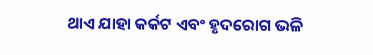ଥାଏ ଯାହା କର୍କଟ ଏବଂ ହୃଦରୋଗ ଭଳି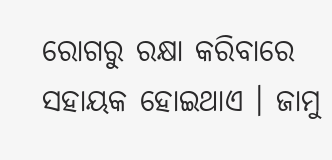ରୋଗରୁ ରକ୍ଷା କରିବାରେ ସହାୟକ ହୋଇଥାଏ । ଜାମୁ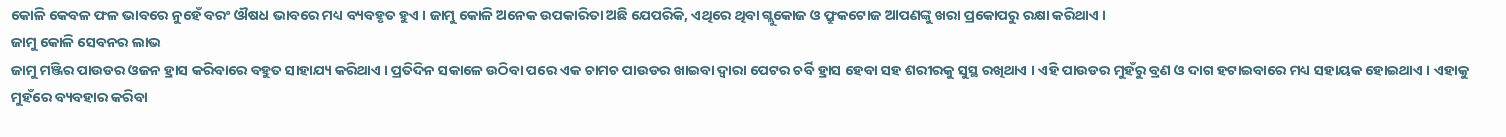କୋଳି କେବଳ ଫଳ ଭାବରେ ନୁହେଁ ବରଂ ଔଷଧ ଭାବରେ ମଧ୍ୟ ବ୍ୟବହୃତ ହୁଏ । ଜାମୁ କୋଳି ଅନେକ ଉପକାରିତା ଅଛି ଯେପରିକି, ଏଥିରେ ଥିବା ଗ୍ଲୁକୋଜ ଓ ଫ୍ରୁକଟୋଜ ଆପଣଙ୍କୁ ଖରା ପ୍ରକୋପରୁ ରକ୍ଷା କରିଥାଏ ।
ଜାମୁ କୋଳି ସେବନର ଲାଭ
ଜାମୁ ମଞ୍ଜିର ପାଉଡର ଓଜନ ହ୍ରାସ କରିବାରେ ବହୁତ ସାହାଯ୍ୟ କରିଥାଏ । ପ୍ରତିଦିନ ସକାଳେ ଉଠିବା ପରେ ଏକ ଚାମଚ ପାଉଡର ଖାଇବା ଦ୍ୱାରା ପେଟର ଚର୍ବି ହ୍ରାସ ହେବା ସହ ଶରୀରକୁ ସୁସ୍ଥ ରଖିଥାଏ । ଏହି ପାଉଡର ମୁହଁରୁ ବ୍ରଣ ଓ ଦାଗ ହଟାଇବାରେ ମଧ୍ୟ ସହାୟକ ହୋଇଥାଏ । ଏହାକୁ ମୁହଁରେ ବ୍ୟବହାର କରିବା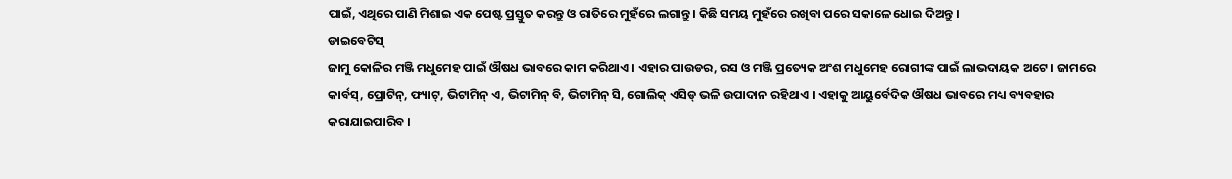ପାଇଁ, ଏଥିରେ ପାଣି ମିଶାଇ ଏକ ପେଷ୍ଟ ପ୍ରସ୍ତୁତ କରନ୍ତୁ ଓ ରାତିରେ ମୁହଁରେ ଲଗାନ୍ତୁ । କିଛି ସମୟ ମୁହଁରେ ରଖିବା ପରେ ସକାଳେ ଧୋଇ ଦିଅନ୍ତୁ ।
ଡାଇବେଟିସ୍
ଜାମୁ କୋଳିର ମଞ୍ଜି ମଧୁମେହ ପାଇଁ ଔଷଧ ଭାବରେ କାମ କରିଥାଏ । ଏହାର ପାଉଡର, ରସ ଓ ମଞ୍ଜି ପ୍ରତ୍ୟେକ ଅଂଶ ମଧୁମେହ ରୋଗୀଙ୍କ ପାଇଁ ଲାଭଦାୟକ ଅଟେ । ଜାମରେ କାର୍ବସ୍, ପ୍ରୋଟିନ୍, ଫ୍ୟାଟ୍, ଭିଟାମିନ୍ ଏ, ଭିଟାମିନ୍ ବି, ଭିଟାମିନ୍ ସି, ଗୋଲିକ୍ ଏସିଡ୍ ଭଳି ଉପାଦାନ ରହିଥାଏ । ଏହାକୁ ଆୟୁର୍ବେଦିକ ଔଷଧ ଭାବରେ ମଧ୍ୟ ବ୍ୟବହାର କରାଯାଇପାରିବ ।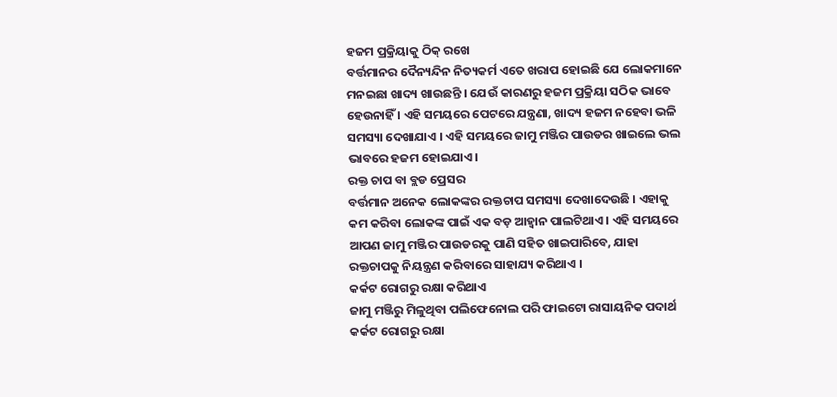ହଜମ ପ୍ରକ୍ରିୟାକୁ ଠିକ୍ ରଖେ
ବର୍ତ୍ତମାନର ଦୈନ୍ୟନ୍ଦିନ ନିତ୍ୟକର୍ମ ଏତେ ଖରାପ ହୋଇଛି ଯେ ଲୋକମାନେ ମନଇଛା ଖାଦ୍ୟ ଖାଉଛନ୍ତି । ଯେଉଁ କାରଣରୁ ହଜମ ପ୍ରକ୍ରିୟା ସଠିକ ଭାବେ ହେଉନାହିଁ । ଏହି ସମୟରେ ପେଟରେ ଯନ୍ତ୍ରଣା, ଖାଦ୍ୟ ହଜମ ନହେବା ଭଳି ସମସ୍ୟା ଦେଖାଯାଏ । ଏହି ସମୟରେ ଜାମୁ ମଞ୍ଜିର ପାଉଡର ଖାଇଲେ ଭଲ ଭାବରେ ହଜମ ହୋଇଯାଏ।
ରକ୍ତ ଚାପ ବା ବ୍ଲଡ ପ୍ରେସର
ବର୍ତ୍ତମାନ ଅନେକ ଲୋକଙ୍କର ରକ୍ତଚାପ ସମସ୍ୟା ଦେଖାଦେଉଛି । ଏହାକୁ କମ କରିବା ଲୋକଙ୍କ ପାଇଁ ଏକ ବଡ଼ ଆହ୍ୱାନ ପାଲଟିଥାଏ । ଏହି ସମୟରେ ଆପଣ ଜାମୁ ମଞ୍ଜିର ପାଉଡରକୁ ପାଣି ସହିତ ଖାଇପାରିବେ, ଯାହା ରକ୍ତଚାପକୁ ନିୟନ୍ତ୍ରଣ କରିବାରେ ସାହାଯ୍ୟ କରିଥାଏ ।
କର୍କଟ ରୋଗରୁ ରକ୍ଷା କରିଥାଏ
ଜାମୁ ମଞ୍ଜିରୁ ମିଳୁଥିବା ପଲିଫେନୋଲ ପରି ଫାଇଟୋ ରାସାୟନିକ ପଦାର୍ଥ କର୍କଟ ରୋଗରୁ ରକ୍ଷା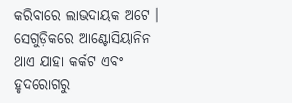କରିବାରେ ଲାଭଦାୟକ ଅଟେ । ସେଗୁଡ଼ିକରେ ଆଣ୍ଟୋସିୟାନିନ ଥାଏ ଯାହା କର୍କଟ ଏବଂ ହୃଦରୋଗରୁ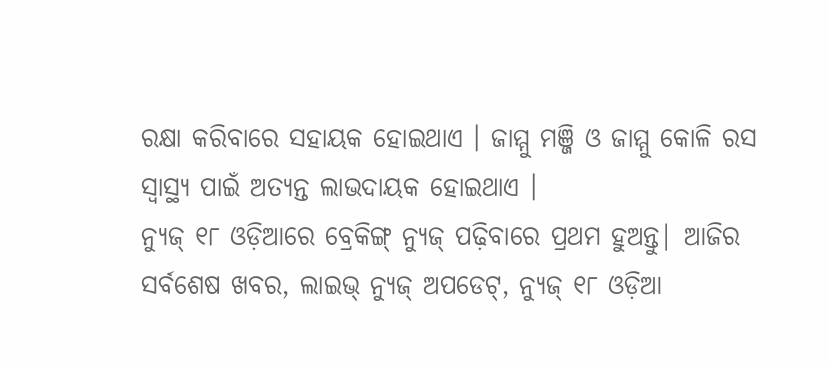ରକ୍ଷା କରିବାରେ ସହାୟକ ହୋଇଥାଏ । ଜାମ୍ମୁ ମଞ୍ଜି ଓ ଜାମ୍ମୁ କୋଳି ରସ ସ୍ୱାସ୍ଥ୍ୟ ପାଇଁ ଅତ୍ୟନ୍ତ ଲାଭଦାୟକ ହୋଇଥାଏ ।
ନ୍ୟୁଜ୍ ୧୮ ଓଡ଼ିଆରେ ବ୍ରେକିଙ୍ଗ୍ ନ୍ୟୁଜ୍ ପଢ଼ିବାରେ ପ୍ରଥମ ହୁଅନ୍ତୁ| ଆଜିର ସର୍ବଶେଷ ଖବର, ଲାଇଭ୍ ନ୍ୟୁଜ୍ ଅପଡେଟ୍, ନ୍ୟୁଜ୍ ୧୮ ଓଡ଼ିଆ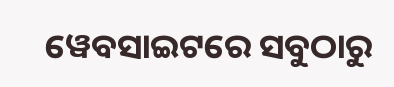ୱେବସାଇଟରେ ସବୁଠାରୁ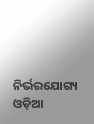ନିର୍ଭରଯୋଗ୍ୟ ଓଡ଼ିଆ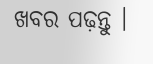ଖବର ପଢ଼ନ୍ତୁ ।